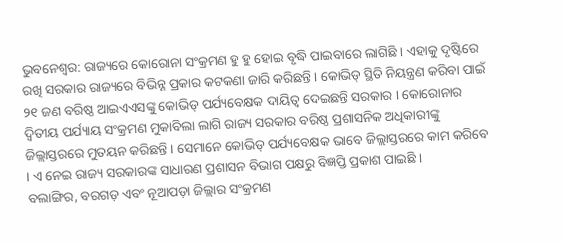ଭୁବନେଶ୍ବର: ରାଜ୍ୟରେ କୋରୋନା ସଂକ୍ରମଣ ହୁ ହୁ ହୋଇ ବୃଦ୍ଧି ପାଇବାରେ ଲାଗିଛି । ଏହାକୁ ଦୃଷ୍ଟିରେ ରଖି ସରକାର ରାଜ୍ୟରେ ବିଭିନ୍ନ ପ୍ରକାର କଟକଣା ଜାରି କରିଛନ୍ତି । କୋଭିଡ୍ ସ୍ଥିତି ନିୟନ୍ତ୍ରଣ କରିବା ପାଇଁ ୨୧ ଜଣ ବରିଷ୍ଠ ଆଇଏଏସଙ୍କୁ କୋଭିଡ୍ ପର୍ଯ୍ୟବେକ୍ଷକ ଦାୟିତ୍ବ ଦେଇଛନ୍ତି ସରକାର । କୋରୋନାର ଦ୍ୱିତୀୟ ପର୍ଯ୍ୟାୟ ସଂକ୍ରମଣ ମୁକାବିଲା ଲାଗି ରାଜ୍ୟ ସରକାର ବରିଷ୍ଠ ପ୍ରଶାସନିକ ଅଧିକାରୀଙ୍କୁ ଜିଲ୍ଲାସ୍ତରରେ ମୁତୟନ କରିଛନ୍ତି । ସେମାନେ କୋଭିଡ୍ ପର୍ଯ୍ୟବେକ୍ଷକ ଭାବେ ଜିଲ୍ଲାସ୍ତରରେ କାମ କରିବେ । ଏ ନେଇ ରାଜ୍ୟ ସରକାରଙ୍କ ସାଧାରଣ ପ୍ରଶାସନ ବିଭାଗ ପକ୍ଷରୁ ବିଜ୍ଞପ୍ତି ପ୍ରକାଶ ପାଇଛି ।
ବଲାଙ୍ଗିର, ବରଗଡ଼ ଏବଂ ନୂଆପଡ଼ା ଜିଲ୍ଲାର ସଂକ୍ରମଣ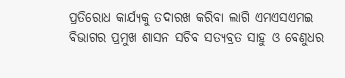ପ୍ରତିରୋଧ କାର୍ଯ୍ୟକୁ ତଦାରଖ କରିବା ଲାଗି ଏମଏସଏମଇ ବିଭାଗର ପ୍ରମୁଖ ଶାସନ ସଚିବ ସତ୍ୟବ୍ରତ ସାହୁ ଓ ବେଣୁଧର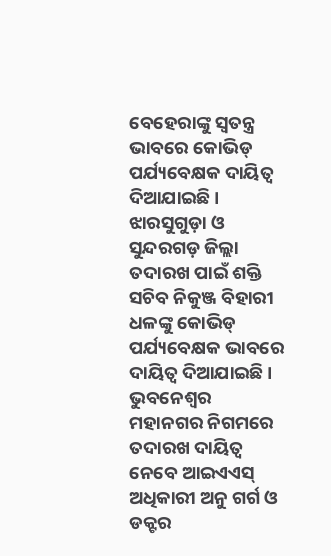ବେହେରାଙ୍କୁ ସ୍ୱତନ୍ତ୍ର ଭାବରେ କୋଭିଡ୍ ପର୍ଯ୍ୟବେକ୍ଷକ ଦାୟିତ୍ୱ ଦିଆଯାଇଛି । ଝାରସୁଗୁଡ଼ା ଓ ସୁନ୍ଦରଗଡ଼ ଜିଲ୍ଲା ତଦାରଖ ପାଇଁ ଶକ୍ତି ସଚିବ ନିକୁଞ୍ଜ ବିହାରୀ ଧଳଙ୍କୁ କୋଭିଡ୍ ପର୍ଯ୍ୟବେକ୍ଷକ ଭାବରେ ଦାୟିତ୍ୱ ଦିଆଯାଇଛି । ଭୁବନେଶ୍ୱର ମହାନଗର ନିଗମରେ ତଦାରଖ ଦାୟିତ୍ୱ ନେବେ ଆଇଏଏସ୍ ଅଧିକାରୀ ଅନୁ ଗର୍ଗ ଓ ଡକ୍ଟର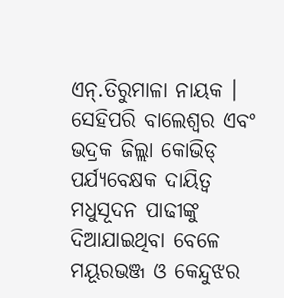ଏନ୍.ତିରୁମାଳା ନାୟକ । ସେହିପରି ବାଲେଶ୍ୱର ଏବଂ ଭଦ୍ରକ ଜିଲ୍ଲା କୋଭିଡ୍ ପର୍ଯ୍ୟବେକ୍ଷକ ଦାୟିତ୍ୱ ମଧୁସୂଦନ ପାଢୀଙ୍କୁ ଦିଆଯାଇଥିବା ବେଳେ ମୟୂରଭଞ୍ଜ ଓ କେନ୍ଦୁଝର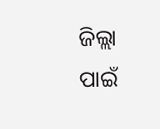ଜିଲ୍ଲା ପାଇଁ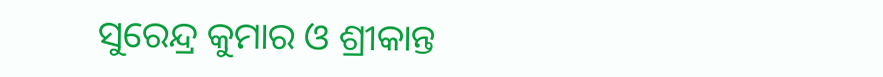ସୁରେନ୍ଦ୍ର କୁମାର ଓ ଶ୍ରୀକାନ୍ତ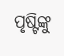ପୃଷ୍ଟିଙ୍କୁ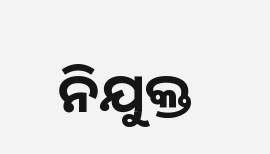ନିଯୁକ୍ତ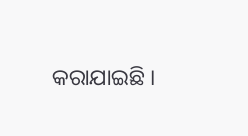କରାଯାଇଛି ।